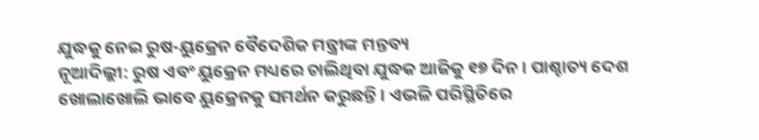ଯୁଦ୍ଧକୁ ନେଇ ରୁଷ-ୟୁକ୍ରେନ ବୈଦେଶିକ ମନ୍ତ୍ରୀଙ୍କ ମନ୍ତବ୍ୟ
ନୂଆଦିଲ୍ଲୀ: ରୁଷ ଏବଂ ୟୁକ୍ରେନ ମଧ୍ୟରେ ଚାଲିଥିବା ଯୁଦ୍ଧକ ଆଜିକୁ ୧୭ ଦିନ। ପାଶ୍ଚାତ୍ୟ ଦେଶ ଖୋଲାଖୋଲି ଭାବେ ୟୁକ୍ରେନକୁ ସମର୍ଥନ କରୁଛନ୍ତି । ଏଭଳି ପରିସ୍ଥିତିରେ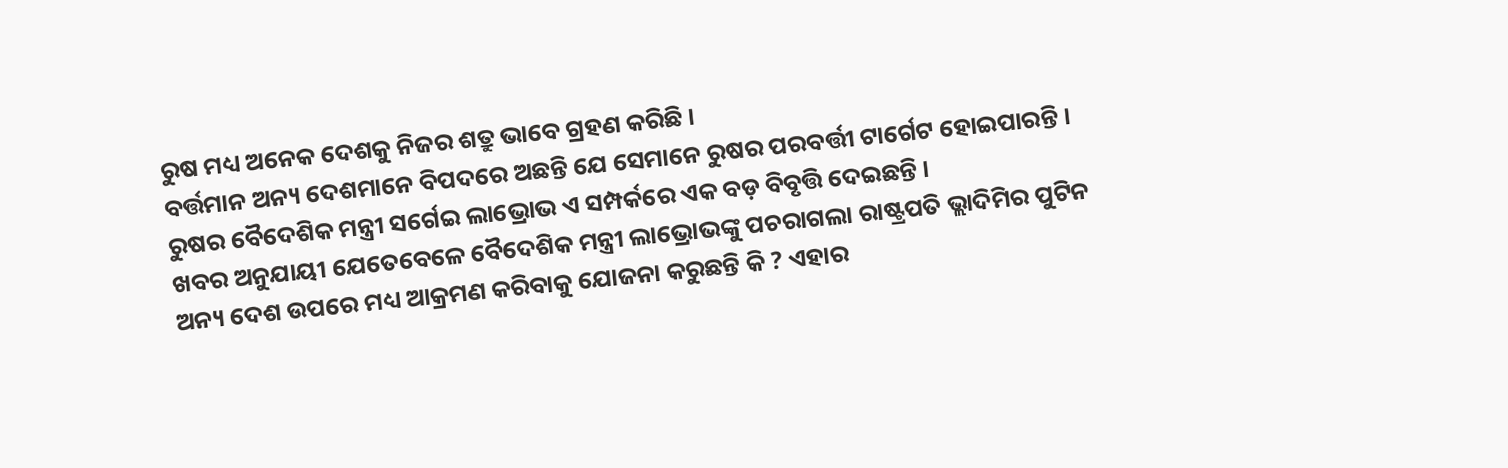ରୁଷ ମଧ୍ୟ ଅନେକ ଦେଶକୁ ନିଜର ଶତ୍ରୁ ଭାବେ ଗ୍ରହଣ କରିଛି ।
ବର୍ତ୍ତମାନ ଅନ୍ୟ ଦେଶମାନେ ବିପଦରେ ଅଛନ୍ତି ଯେ ସେମାନେ ରୁଷର ପରବର୍ତ୍ତୀ ଟାର୍ଗେଟ ହୋଇପାରନ୍ତି । ରୁଷର ବୈଦେଶିକ ମନ୍ତ୍ରୀ ସର୍ଗେଇ ଲାଭ୍ରୋଭ ଏ ସମ୍ପର୍କରେ ଏକ ବଡ଼ ବିବୃତ୍ତି ଦେଇଛନ୍ତି ।
ଖବର ଅନୁଯାୟୀ ଯେତେବେଳେ ବୈଦେଶିକ ମନ୍ତ୍ରୀ ଲାଭ୍ରୋଭଙ୍କୁ ପଚରାଗଲା ରାଷ୍ଟ୍ରପତି ଭ୍ଲାଦିମିର ପୁଟିନ ଅନ୍ୟ ଦେଶ ଉପରେ ମଧ୍ୟ ଆକ୍ରମଣ କରିବାକୁ ଯୋଜନା କରୁଛନ୍ତି କି ? ଏହାର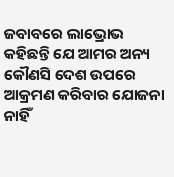ଜବାବରେ ଲାଭ୍ରୋଭ କହିଛନ୍ତି ଯେ ଆମର ଅନ୍ୟ କୌଣସି ଦେଶ ଉପରେ ଆକ୍ରମଣ କରିବାର ଯୋଜନା ନାହିଁ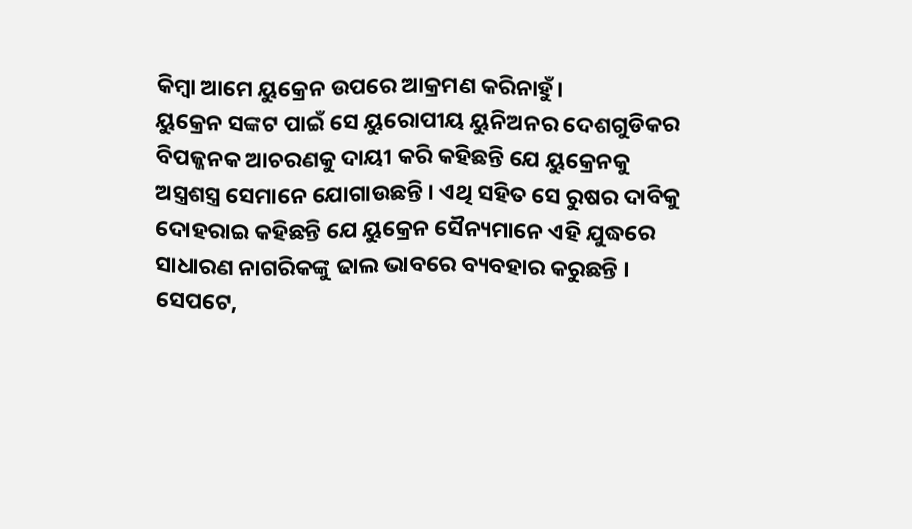କିମ୍ବା ଆମେ ୟୁକ୍ରେନ ଉପରେ ଆକ୍ରମଣ କରିନାହୁଁ।
ୟୁକ୍ରେନ ସଙ୍କଟ ପାଇଁ ସେ ୟୁରୋପୀୟ ୟୁନିଅନର ଦେଶଗୁଡିକର ବିପଜ୍ଜନକ ଆଚରଣକୁ ଦାୟୀ କରି କହିଛନ୍ତି ଯେ ୟୁକ୍ରେନକୁ ଅସ୍ତ୍ରଶସ୍ତ୍ର ସେମାନେ ଯୋଗାଉଛନ୍ତି । ଏଥି ସହିତ ସେ ରୁଷର ଦାବିକୁ ଦୋହରାଇ କହିଛନ୍ତି ଯେ ୟୁକ୍ରେନ ସୈନ୍ୟମାନେ ଏହି ଯୁଦ୍ଧରେ ସାଧାରଣ ନାଗରିକଙ୍କୁ ଢାଲ ଭାବରେ ବ୍ୟବହାର କରୁଛନ୍ତି ।
ସେପଟେ,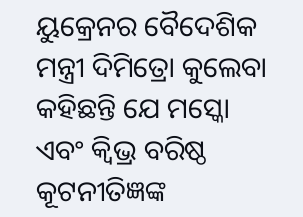ୟୁକ୍ରେନର ବୈଦେଶିକ ମନ୍ତ୍ରୀ ଦିମିତ୍ରୋ କୁଲେବା କହିଛନ୍ତି ଯେ ମସ୍କୋ ଏବଂ କ୍ବିଭ୍ର ବରିଷ୍ଠ କୂଟନୀତିଜ୍ଞଙ୍କ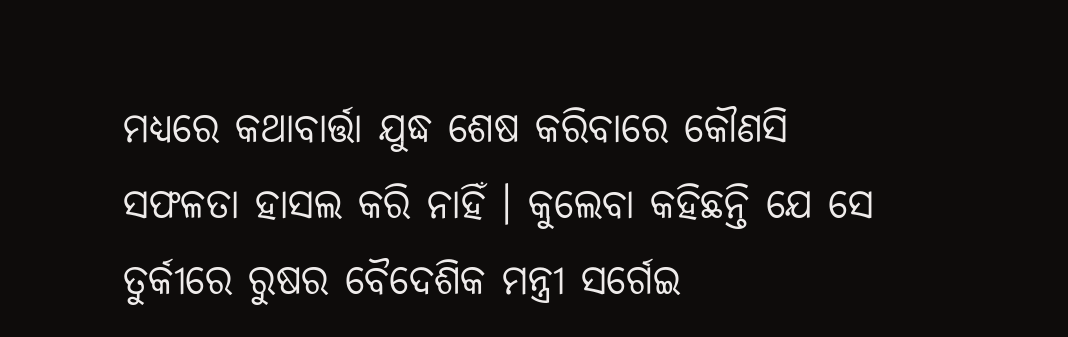ମଧ୍ୟରେ କଥାବାର୍ତ୍ତା ଯୁଦ୍ଧ ଶେଷ କରିବାରେ କୌଣସି ସଫଳତା ହାସଲ କରି ନାହିଁ । କୁଲେବା କହିଛନ୍ତି ଯେ ସେ ତୁର୍କୀରେ ରୁଷର ବୈଦେଶିକ ମନ୍ତ୍ରୀ ସର୍ଗେଇ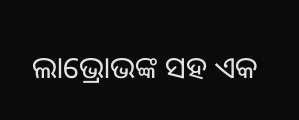ଲାଭ୍ରୋଭଙ୍କ ସହ ଏକ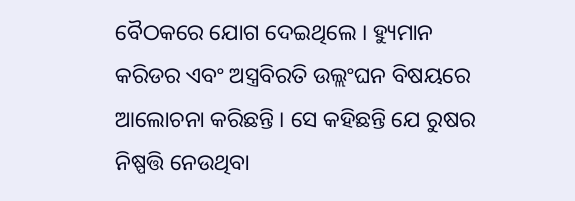ବୈଠକରେ ଯୋଗ ଦେଇଥିଲେ । ହ୍ୟୁମାନ କରିଡର ଏବଂ ଅସ୍ତ୍ରବିରତି ଉଲ୍ଲଂଘନ ବିଷୟରେ ଆଲୋଚନା କରିଛନ୍ତି । ସେ କହିଛନ୍ତି ଯେ ରୁଷର ନିଷ୍ପତ୍ତି ନେଉଥିବା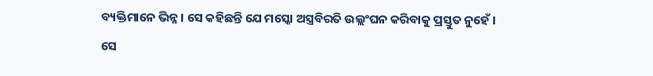ବ୍ୟକ୍ତିମାନେ ଭିନ୍ନ । ସେ କହିଛନ୍ତି ଯେ ମସ୍କୋ ଅସ୍ତ୍ରବିରତି ଉଲ୍ଲଂଘନ କରିବାକୁ ପ୍ରସ୍ତୁତ ନୁହେଁ । ସେ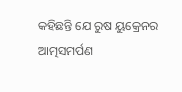କହିଛନ୍ତି ଯେ ରୁଷ ୟୁକ୍ରେନର ଆତ୍ମସମର୍ପଣ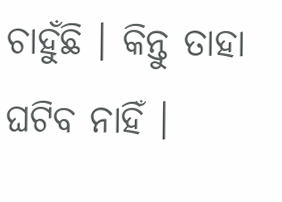ଚାହୁଁଛି । କିନ୍ତୁ ତାହା ଘଟିବ ନାହିଁ ।